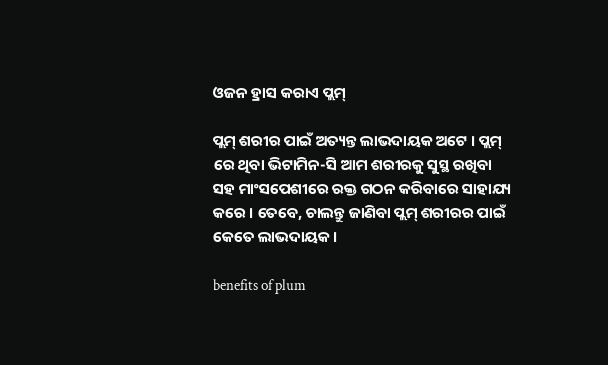ଓଜନ ହ୍ରାସ କରାଏ ପ୍ଲମ୍

ପ୍ଲମ୍ ଶରୀର ପାଇଁ ଅତ୍ୟନ୍ତ ଲାଭଦାୟକ ଅଟେ । ପ୍ଲମ୍ ରେ ଥିବା ଭିଟାମିନ-ସି ଆମ ଶରୀରକୁ ସୁସ୍ଥ ରଖିବା ସହ ମାଂସପେଶୀରେ ରକ୍ତ ଗଠନ କରିବାରେ ସାହାଯ୍ୟ କରେ । ତେବେ, ଚାଲନ୍ତୁ ଜାଣିବା ପ୍ଲମ୍ ଶରୀରର ପାଇଁ କେତେ ଲାଭଦାୟକ ।

benefits of plum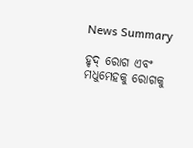News Summary

ହୃଦ୍ ରୋଗ ଏବଂ ମଧୁମେହକୁ ରୋଗକୁ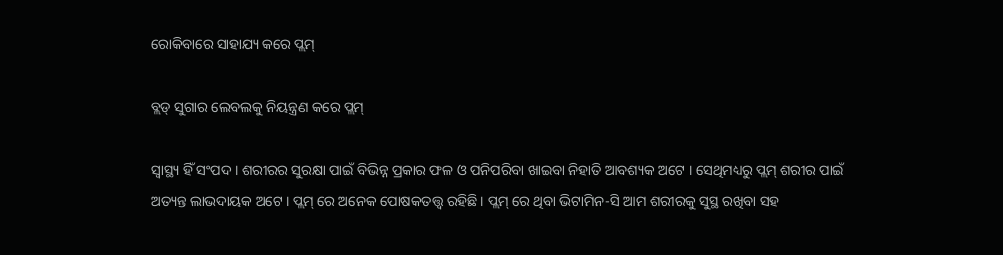ରୋକିବାରେ ସାହାଯ୍ୟ କରେ ପ୍ଲମ୍

ବ୍ଲଡ୍ ସୁଗାର ଲେବଲକୁ ନିୟନ୍ତ୍ରଣ କରେ ପ୍ଲମ୍

ସ୍ୱାସ୍ଥ୍ୟ ହିଁ ସଂପଦ । ଶରୀରର ସୁରକ୍ଷା ପାଇଁ ବିଭିନ୍ନ ପ୍ରକାର ଫଳ ଓ ପନିପରିବା ଖାଇବା ନିହାତି ଆବଶ୍ୟକ ଅଟେ । ସେଥିମଧ୍ୟରୁ ପ୍ଲମ୍ ଶରୀର ପାଇଁ ଅତ୍ୟନ୍ତ ଲାଭଦାୟକ ଅଟେ । ପ୍ଲମ୍ ରେ ଅନେକ ପୋଷକତତ୍ତ୍ୱ ରହିଛି । ପ୍ଲମ୍ ରେ ଥିବା ଭିଟାମିନ-ସି ଆମ ଶରୀରକୁ ସୁସ୍ଥ ରଖିବା ସହ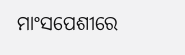ମାଂସପେଶୀରେ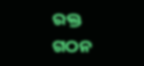ରକ୍ତ ଗଠନ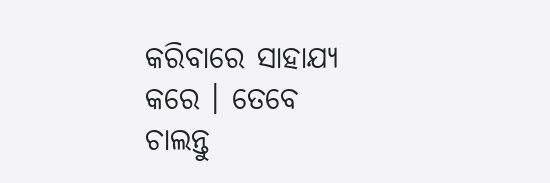କରିବାରେ ସାହାଯ୍ୟ କରେ । ତେବେ ଚାଲନ୍ତୁ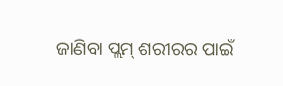ଜାଣିବା ପ୍ଲମ୍ ଶରୀରର ପାଇଁ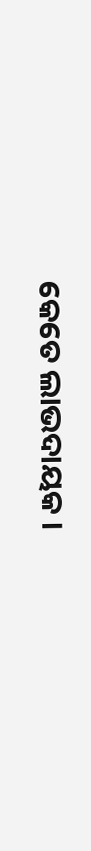କେତେ ଲାଭଦାୟକ ।